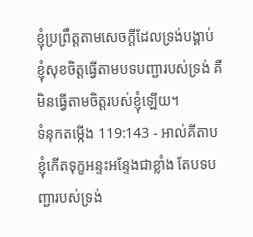ខ្ញុំប្រព្រឹត្តតាមសេចក្ដីដែលទ្រង់បង្គាប់ ខ្ញុំសុខចិត្តធ្វើតាមបទបញ្ជារបស់ទ្រង់ គឺមិនធ្វើតាមចិត្តរបស់ខ្ញុំឡើយ។
ទំនុកតម្កើង 119:143 - អាល់គីតាប ខ្ញុំកើតទុក្ខអន្ទះអន្ទែងជាខ្លាំង តែបទបញ្ជារបស់ទ្រង់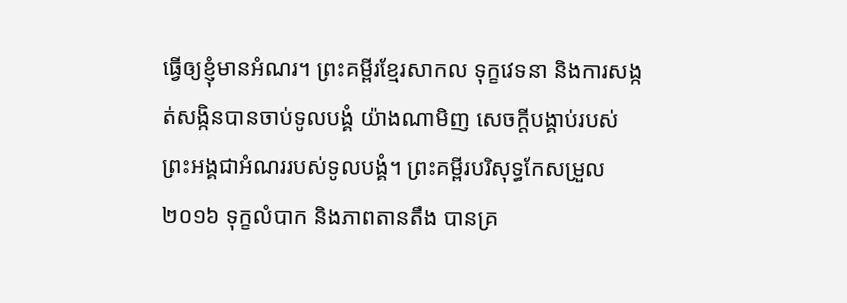ធ្វើឲ្យខ្ញុំមានអំណរ។ ព្រះគម្ពីរខ្មែរសាកល ទុក្ខវេទនា និងការសង្កត់សង្កិនបានចាប់ទូលបង្គំ យ៉ាងណាមិញ សេចក្ដីបង្គាប់របស់ព្រះអង្គជាអំណររបស់ទូលបង្គំ។ ព្រះគម្ពីរបរិសុទ្ធកែសម្រួល ២០១៦ ទុក្ខលំបាក និងភាពតានតឹង បានគ្រ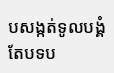បសង្កត់ទូលបង្គំ តែបទប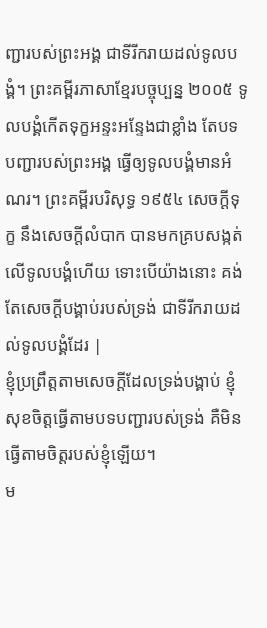ញ្ជារបស់ព្រះអង្គ ជាទីរីករាយដល់ទូលបង្គំ។ ព្រះគម្ពីរភាសាខ្មែរបច្ចុប្បន្ន ២០០៥ ទូលបង្គំកើតទុក្ខអន្ទះអន្ទែងជាខ្លាំង តែបទបញ្ជារបស់ព្រះអង្គ ធ្វើឲ្យទូលបង្គំមានអំណរ។ ព្រះគម្ពីរបរិសុទ្ធ ១៩៥៤ សេចក្ដីទុក្ខ នឹងសេចក្ដីលំបាក បានមកគ្របសង្កត់ លើទូលបង្គំហើយ ទោះបើយ៉ាងនោះ គង់តែសេចក្ដីបង្គាប់របស់ទ្រង់ ជាទីរីករាយដល់ទូលបង្គំដែរ |
ខ្ញុំប្រព្រឹត្តតាមសេចក្ដីដែលទ្រង់បង្គាប់ ខ្ញុំសុខចិត្តធ្វើតាមបទបញ្ជារបស់ទ្រង់ គឺមិនធ្វើតាមចិត្តរបស់ខ្ញុំឡើយ។
ម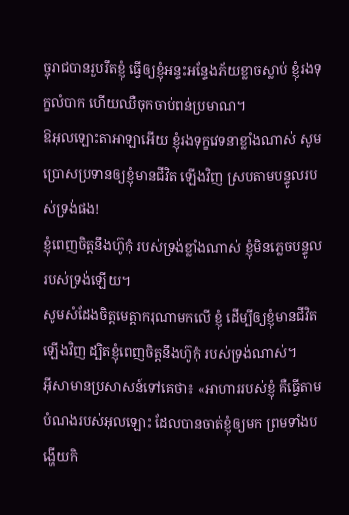ច្ចុរាជបានរួបរឹតខ្ញុំ ធ្វើឲ្យខ្ញុំអន្ទះអន្ទែងភ័យខ្លាចស្លាប់ ខ្ញុំរងទុក្ខលំបាក ហើយឈឺចុកចាប់ពន់ប្រមាណ។
ឱអុលឡោះតាអាឡាអើយ ខ្ញុំរងទុក្ខវេទនាខ្លាំងណាស់ សូមប្រោសប្រទានឲ្យខ្ញុំមានជីវិត ឡើងវិញ ស្របតាមបន្ទូលរបស់ទ្រង់ផង!
ខ្ញុំពេញចិត្តនឹងហ៊ូកុំ របស់ទ្រង់ខ្លាំងណាស់ ខ្ញុំមិនភ្លេចបន្ទូលរបស់ទ្រង់ឡើយ។
សូមសំដែងចិត្តមេត្តាករុណាមកលើ ខ្ញុំ ដើម្បីឲ្យខ្ញុំមានជីវិតឡើងវិញ ដ្បិតខ្ញុំពេញចិត្តនឹងហ៊ូកុំ របស់ទ្រង់ណាស់។
អ៊ីសាមានប្រសាសន៍ទៅគេថា៖ «អាហាររបស់ខ្ញុំ គឺធ្វើតាមបំណងរបស់អុលឡោះ ដែលបានចាត់ខ្ញុំឲ្យមក ព្រមទាំងបង្ហើយកិ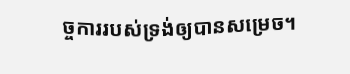ច្ចការរបស់ទ្រង់ឲ្យបានសម្រេច។